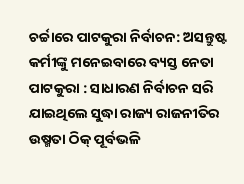ଚର୍ଚ୍ଚାରେ ପାଟକୁରା ନିର୍ବାଚନ: ଅସନ୍ତୁଷ୍ଟ କର୍ମୀଙ୍କୁ ମନେଇବାରେ ବ୍ୟସ୍ତ ନେତା
ପାଟକୁରା : ସାଧାରଣ ନିର୍ବାଚନ ସରି ଯାଇଥିଲେ ସୁଦ୍ଧା ରାଜ୍ୟ ରାଜନୀତିର ଉଷ୍ମତା ଠିକ୍ ପୂର୍ବଭଳି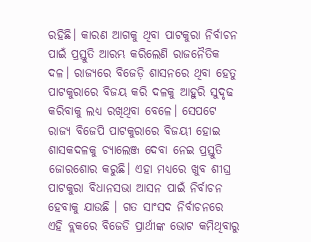ରହିଛି। କାରଣ ଆଗକୁ ଥିବା ପାଟକୁରା ନିର୍ବାଚନ ପାଇଁ ପ୍ରସ୍ତୁତି ଆରମ୍ଭ କରିଲେଣି ରାଜନୈତିକ ଦଳ। ରାଜ୍ୟରେ ବିଜେଡ଼ି ଶାସନରେ ଥିବା ହେତୁ ପାଟକୁରାରେ ବିଜୟ କରି ଦଳକୁ ଆହୁରି ସୁଦୃଢ କରିବାକୁ ଲଧ୍ୟ ରଖିଥିବା ବେଳେ। ସେପଟେ ରାଜ୍ୟ ବିଜେପି ପାଟକୁରାରେ ବିଜୟୀ ହୋଇ ଶାସକଦଳକୁ ଚ୍ୟାଲେଞ୍ଜ ଦେବା ନେଇ ପ୍ରସ୍ତୁତି ଜୋରଶୋର କରୁଛି। ଏହା ମଧ୍ୟରେ ଖୁବ ଶୀଘ୍ର ପାଟକୁରା ବିଧାନସଭା ଆସନ ପାଇଁ ନିର୍ବାଚନ ହେବାକୁ ଯାଉଛି । ଗତ ସାଂସଦ ନିର୍ବାଚନରେ ଏହି ବ୍ଲକରେ ବିଜେଡି ପ୍ରାର୍ଥୀଙ୍କ ଭୋଟ କମିଥିବାରୁ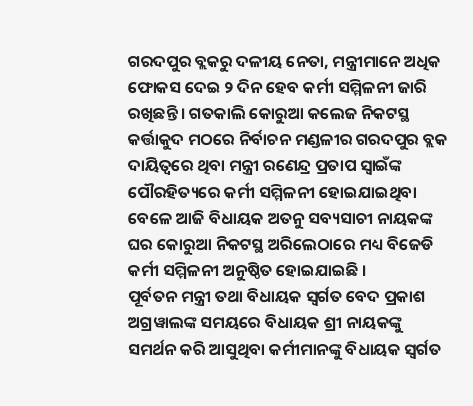ଗରଦପୁର ବ୍ଲକରୁ ଦଳୀୟ ନେତା, ମନ୍ତ୍ରୀମାନେ ଅଧିକ ଫୋକସ ଦେଇ ୨ ଦିନ ହେବ କର୍ମୀ ସମ୍ମିଳନୀ ଜାରି ରଖିଛନ୍ତି । ଗତକାଲି କୋରୁଆ କଲେଜ ନିକଟସ୍ଥ କର୍ତ୍ତାକୁଦ ମଠରେ ନିର୍ବାଚନ ମଣ୍ଡଳୀର ଗରଦପୁର ବ୍ଲକ ଦାୟିତ୍ୱରେ ଥିବା ମନ୍ତ୍ରୀ ରଣେନ୍ଦ୍ର ପ୍ରତାପ ସ୍ୱାଇଁଙ୍କ ପୌରହିତ୍ୟରେ କର୍ମୀ ସମ୍ମିଳନୀ ହୋଇଯାଇଥିବା ବେଳେ ଆଜି ବିଧାୟକ ଅତନୁ ସବ୍ୟସାଚୀ ନାୟକଙ୍କ ଘର କୋରୁଆ ନିକଟସ୍ଥ ଅରିଲେଠାରେ ମଧ୍ୟ ବିଜେଡି କର୍ମୀ ସମ୍ମିଳନୀ ଅନୁଷ୍ଠିତ ହୋଇଯାଇଛି ।
ପୂର୍ବତନ ମନ୍ତ୍ରୀ ତଥା ବିଧାୟକ ସ୍ୱର୍ଗତ ବେଦ ପ୍ରକାଶ ଅଗ୍ରୱାଲଙ୍କ ସମୟରେ ବିଧାୟକ ଶ୍ରୀ ନାୟକଙ୍କୁ ସମର୍ଥନ କରି ଆସୁଥିବା କର୍ମୀମାନଙ୍କୁ ବିଧାୟକ ସ୍ୱର୍ଗତ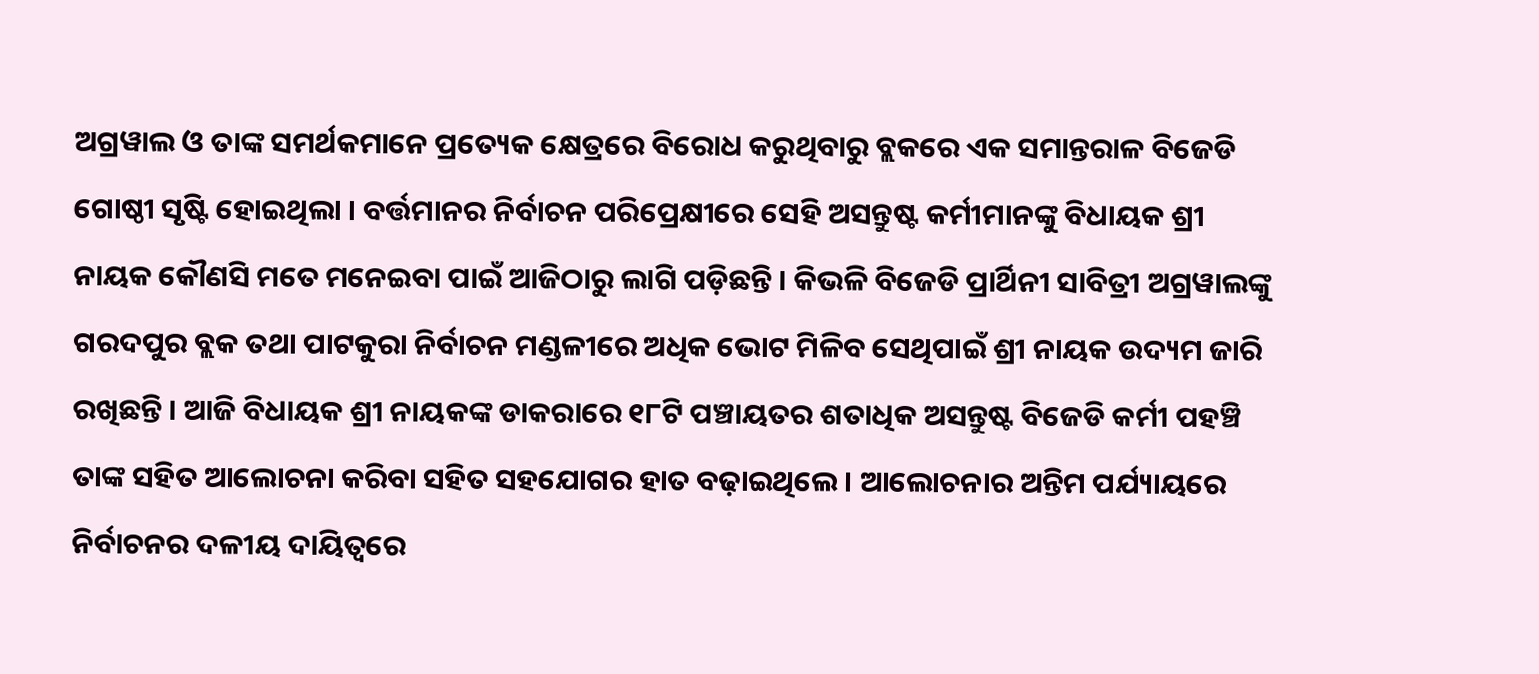ଅଗ୍ରୱାଲ ଓ ତାଙ୍କ ସମର୍ଥକମାନେ ପ୍ରତ୍ୟେକ କ୍ଷେତ୍ରରେ ବିରୋଧ କରୁଥିବାରୁ ବ୍ଲକରେ ଏକ ସମାନ୍ତରାଳ ବିଜେଡି ଗୋଷ୍ଠୀ ସୃଷ୍ଟି ହୋଇଥିଲା । ବର୍ତ୍ତମାନର ନିର୍ବାଚନ ପରିପ୍ରେକ୍ଷୀରେ ସେହି ଅସନ୍ତୁଷ୍ଟ କର୍ମୀମାନଙ୍କୁ ବିଧାୟକ ଶ୍ରୀ ନାୟକ କୌଣସି ମତେ ମନେଇବା ପାଇଁ ଆଜିଠାରୁ ଲାଗି ପଡ଼ିଛନ୍ତି । କିଭଳି ବିଜେଡି ପ୍ରାର୍ଥିନୀ ସାବିତ୍ରୀ ଅଗ୍ରୱାଲଙ୍କୁ ଗରଦପୁର ବ୍ଲକ ତଥା ପାଟକୁରା ନିର୍ବାଚନ ମଣ୍ଡଳୀରେ ଅଧିକ ଭୋଟ ମିଳିବ ସେଥିପାଇଁ ଶ୍ରୀ ନାୟକ ଉଦ୍ୟମ ଜାରି ରଖିଛନ୍ତି । ଆଜି ବିଧାୟକ ଶ୍ରୀ ନାୟକଙ୍କ ଡାକରାରେ ୧୮ଟି ପଞ୍ଚାୟତର ଶତାଧିକ ଅସନ୍ତୁଷ୍ଟ ବିଜେଡି କର୍ମୀ ପହଞ୍ଚି ତାଙ୍କ ସହିତ ଆଲୋଚନା କରିବା ସହିତ ସହଯୋଗର ହାତ ବଢ଼ାଇଥିଲେ । ଆଲୋଚନାର ଅନ୍ତିମ ପର୍ଯ୍ୟାୟରେ ନିର୍ବାଚନର ଦଳୀୟ ଦାୟିତ୍ୱରେ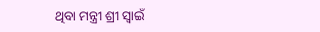ଥିବା ମନ୍ତ୍ରୀ ଶ୍ରୀ ସ୍ୱାଇଁ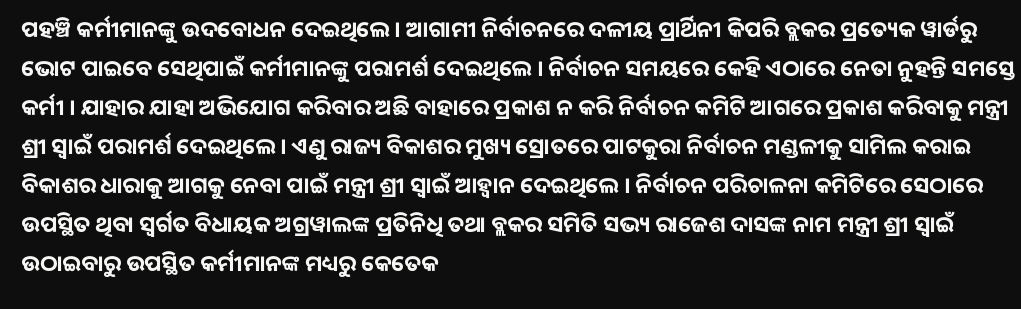ପହଞ୍ଚି କର୍ମୀମାନଙ୍କୁ ଉଦବୋଧନ ଦେଇଥିଲେ । ଆଗାମୀ ନିର୍ବାଚନରେ ଦଳୀୟ ପ୍ରାର୍ଥିନୀ କିପରି ବ୍ଲକର ପ୍ରତ୍ୟେକ ୱାର୍ଡରୁ ଭୋଟ ପାଇବେ ସେଥିପାଇଁ କର୍ମୀମାନଙ୍କୁ ପରାମର୍ଶ ଦେଇଥିଲେ । ନିର୍ବାଚନ ସମୟରେ କେହି ଏଠାରେ ନେତା ନୁହନ୍ତି ସମସ୍ତେ କର୍ମୀ । ଯାହାର ଯାହା ଅଭିଯୋଗ କରିବାର ଅଛି ବାହାରେ ପ୍ରକାଶ ନ କରି ନିର୍ବାଚନ କମିଟି ଆଗରେ ପ୍ରକାଶ କରିବାକୁ ମନ୍ତ୍ରୀ ଶ୍ରୀ ସ୍ୱାଇଁ ପରାମର୍ଶ ଦେଇଥିଲେ । ଏଣୁ ରାଜ୍ୟ ବିକାଶର ମୁଖ୍ୟ ସ୍ରୋତରେ ପାଟକୁରା ନିର୍ବାଚନ ମଣ୍ଡଳୀକୁ ସାମିଲ କରାଇ ବିକାଶର ଧାରାକୁ ଆଗକୁ ନେବା ପାଇଁ ମନ୍ତ୍ରୀ ଶ୍ରୀ ସ୍ୱାଇଁ ଆହ୍ୱାନ ଦେଇଥିଲେ । ନିର୍ବାଚନ ପରିଚାଳନା କମିଟିରେ ସେଠାରେ ଉପସ୍ଥିତ ଥିବା ସ୍ୱର୍ଗତ ବିଧାୟକ ଅଗ୍ରୱାଲଙ୍କ ପ୍ରତିନିଧି ତଥା ବ୍ଲକର ସମିତି ସଭ୍ୟ ରାଜେଶ ଦାସଙ୍କ ନାମ ମନ୍ତ୍ରୀ ଶ୍ରୀ ସ୍ୱାଇଁ ଉଠାଇବାରୁ ଉପସ୍ଥିତ କର୍ମୀମାନଙ୍କ ମଧ୍ୟରୁ କେତେକ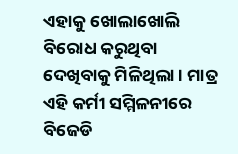ଏହାକୁ ଖୋଲାଖୋଲି ବିରୋଧ କରୁଥିବା ଦେଖିବାକୁ ମିଳିଥିଲା । ମାତ୍ର ଏହି କର୍ମୀ ସମ୍ମିଳନୀରେ ବିଜେଡି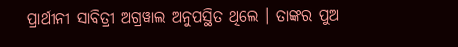ପ୍ରାର୍ଥୀନୀ ସାବିତ୍ରୀ ଅଗ୍ରୱାଲ ଅନୁପସ୍ଥିତ ଥିଲେ । ତାଙ୍କର ପୁଅ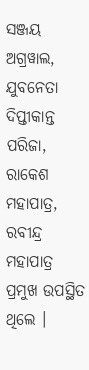ସଞ୍ଜୟ ଅଗ୍ରୱାଲ, ଯୁବନେତା ଦିପ୍ତୀକାନ୍ତ ପରିଜା, ରାକେଶ ମହାପାତ୍ର, ରବୀନ୍ଦ୍ର ମହାପାତ୍ର ପ୍ରମୁଖ ଉପସ୍ଥିତ ଥିଲେ ।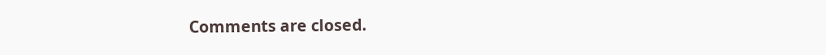Comments are closed.